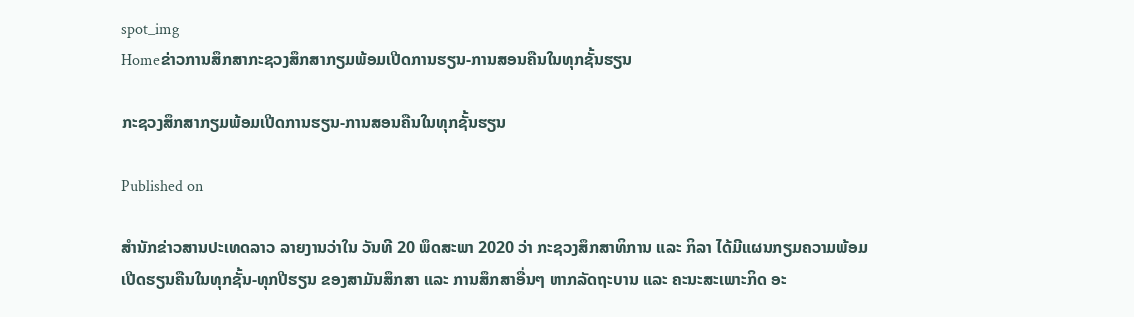spot_img
Homeຂ່າວການສຶກສາກະຊວງສຶກສາກຽມພ້ອມເປີດການຮຽນ-ການສອນຄືນໃນທຸກຊັ້ນຮຽນ

ກະຊວງສຶກສາກຽມພ້ອມເປີດການຮຽນ-ການສອນຄືນໃນທຸກຊັ້ນຮຽນ

Published on

ສຳນັກຂ່າວສານປະເທດລາວ ລາຍງານວ່າໃນ ວັນທີ 20 ພຶດສະພາ 2020 ວ່າ ກະຊວງສຶກສາທິການ ແລະ ກິລາ ໄດ້ມີແຜນກຽມຄວາມພ້ອມເປີດຮຽນຄືນໃນທຸກຊັ້ນ-ທຸກປີຮຽນ ຂອງສາມັນສຶກສາ ແລະ ການສຶກສາອື່ນໆ ຫາກລັດຖະບານ ແລະ ຄະນະສະເພາະກິດ ອະ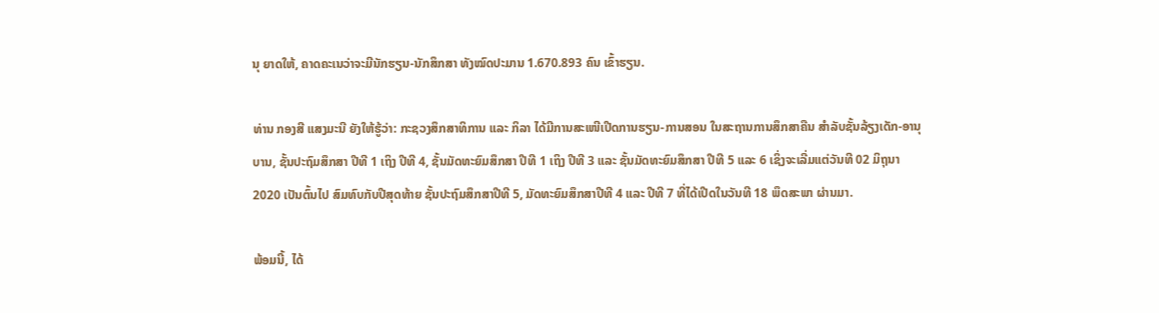ນຸ ຍາດໃຫ້, ຄາດຄະເນວ່າຈະມີນັກຮຽນ-ນັກສຶກສາ ທັງໝົດປະມານ 1.670.893 ຄົນ ເຂົ້າຮຽນ.

ທ່ານ ກອງສີ ແສງມະນີ ຍັງໃຫ້ຮູ້ວ່າ: ກະຊວງສຶກສາທິການ ແລະ ກິລາ ໄດ້ມີການສະເໜີເປີດການຮຽນ-ການສອນ ໃນສະຖານການສຶກສາຄືນ ສຳລັບຊັ້ນລ້ຽງເດັກ-ອານຸບານ, ຊັ້ນປະຖົມສຶກສາ ປີທີ 1 ເຖິງ ປີທີ 4, ຊັ້ນມັດທະຍົມສຶກສາ ປີທີ 1 ເຖິງ ປີທີ 3 ແລະ ຊັ້ນມັດທະຍົມສຶກສາ ປີທີ 5 ແລະ 6 ເຊິ່ງຈະເລີ່ມແຕ່ວັນທີ 02 ມິຖຸນາ 2020 ເປັນຕົ້ນໄປ ສົມທົບກັບປີສຸດທ້າຍ ຊັ້ນປະຖົມສຶກສາປີທີ 5, ມັດທະຍົມສຶກສາປີທີ 4 ແລະ ປີທີ 7 ທີ່ໄດ້ເປີດໃນວັນທີ 18 ພຶດສະພາ ຜ່ານມາ.

ພ້ອມນີ້, ໄດ້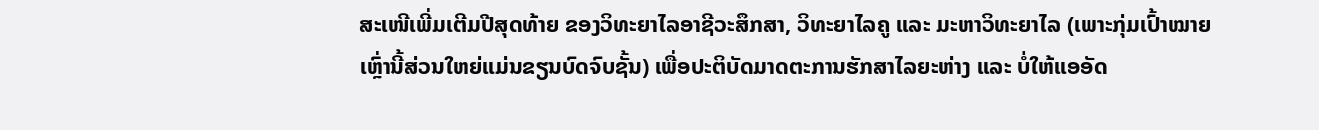ສະເໜີເພີ່ມເຕີມປີສຸດທ້າຍ ຂອງວິທະຍາໄລອາຊີວະສຶກສາ, ວິທະຍາໄລຄູ ແລະ ມະຫາວິທະຍາໄລ (ເພາະກຸ່ມເປົ້າໝາຍເຫຼົ່ານີ້ສ່ວນໃຫຍ່ແມ່ນຂຽນບົດຈົບຊັ້ນ) ເພື່ອປະຕິບັດມາດຕະການຮັກສາໄລຍະຫ່າງ ແລະ ບໍ່ໃຫ້ແອອັດ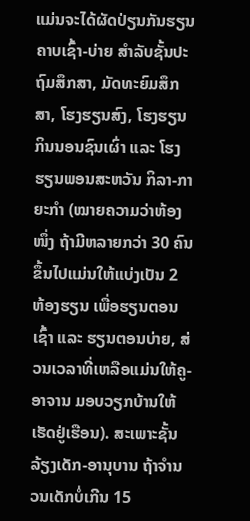ແມ່ນຈະໄດ້ຜັດປ່ຽນກັນຮຽນຄາບເຊົ້າ-ບ່າຍ ສຳລັບຊັ້ນປະຖົມສຶກສາ, ມັດທະຍົມສຶກສາ, ໂຮງຮຽນສົງ, ໂຮງຮຽນກິນນອນຊົນເຜົ່າ ແລະ ໂຮງຮຽນພອນສະຫວັນ ກິລາ-ກາຍະກຳ (ໝາຍຄວາມວ່າຫ້ອງໜຶ່ງ ຖ້າມີຫລາຍກວ່າ 30 ຄົນ ຂຶ້ນໄປແມ່ນໃຫ້ແບ່ງເປັນ 2 ຫ້ອງຮຽນ ເພື່ອຮຽນຕອນເຊົ້າ ແລະ ຮຽນຕອນບ່າຍ, ສ່ວນເວລາທີ່ເຫລືອແມ່ນໃຫ້ຄູ-ອາຈານ ມອບວຽກບ້ານໃຫ້ເຮັດຢູ່ເຮືອນ). ສະເພາະຊັ້ນລ້ຽງເດັກ-ອານຸບານ ຖ້າຈຳນວນເດັກບໍ່ເກີນ 15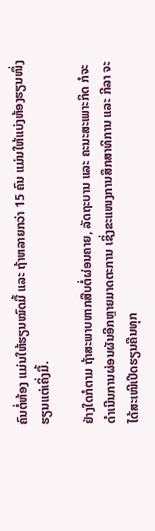ຄົນຕໍ່ຫ້ອງ ແມ່ນໃຫ້ຮຽນໝົດມື້ ແລະ ຖ້າຫລາຍກວ່າ 15 ຄົນ ແມ່ນໃຫ້ແບ່ງຫ້ອງຮຽນໜຶ່ງຮຽນແຕ່ເຄິ່ງມື້.

ຢ່າງໃດກໍຕາມ ຖ້າສະພາບຫາກສືບຕໍ່ຜ່ອນຄາຍ, ລັດຖະບານ ແລະ ຄະນະສະເພາະກິດ ກໍຈະດຳເນີນການຜ່ອນຜັນອີກຫຼາຍມາດຕະການ ເຊິ່ງຂະແໜງການສຶກສາທິການ ແລະ ກີລາ ຈະໄດ້ສະເໜີເປີດຮຽນຄືນທຸກ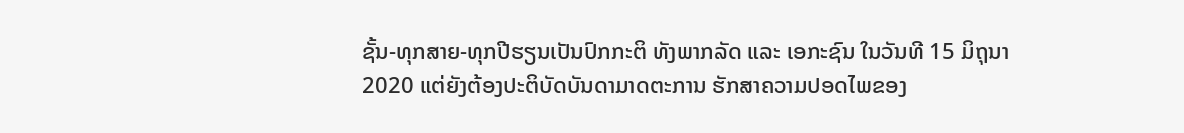ຊັ້ນ-ທຸກສາຍ-ທຸກປີຮຽນເປັນປົກກະຕິ ທັງພາກລັດ ແລະ ເອກະຊົນ ໃນວັນທີ 15 ມິຖຸນາ 2020 ແຕ່ຍັງຕ້ອງປະຕິບັດບັນດາມາດຕະການ ຮັກສາຄວາມປອດໄພຂອງ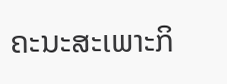ຄະນະສະເພາະກິ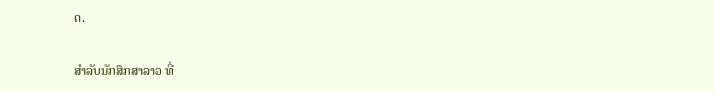ດ.

ສຳລັບນັກສຶກສາລາວ ທີ່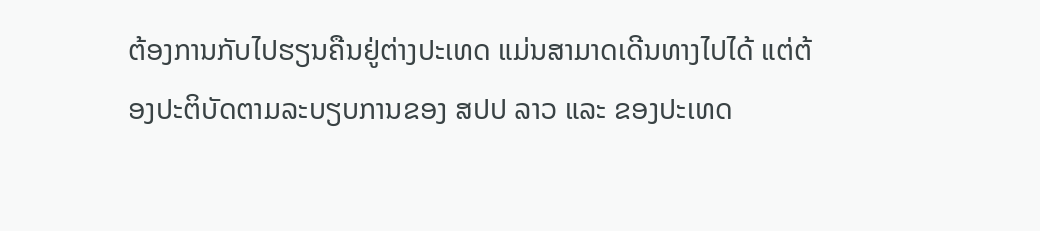ຕ້ອງການກັບໄປຮຽນຄືນຢູ່ຕ່າງປະເທດ ແມ່ນສາມາດເດີນທາງໄປໄດ້ ແຕ່ຕ້ອງປະຕິບັດຕາມລະບຽບການຂອງ ສປປ ລາວ ແລະ ຂອງປະເທດ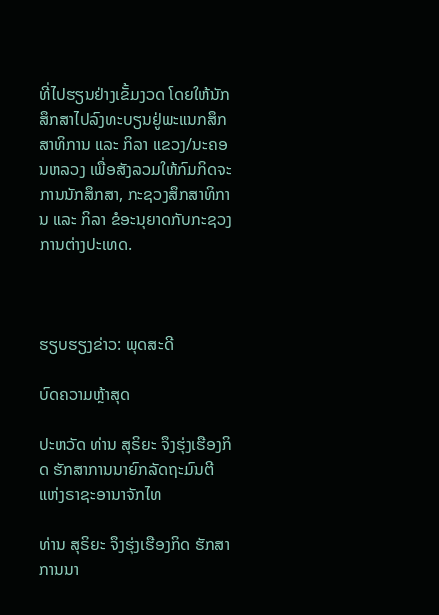ທີ່ໄປຮຽນຢ່າງເຂັ້ມງວດ ໂດຍໃຫ້ນັກສຶກສາໄປລົງທະບຽນຢູ່ພະແນກສຶກສາທິການ ແລະ ກິລາ ແຂວງ/ນະຄອນຫລວງ ເພື່ອສັງລວມໃຫ້ກົມກິດຈະການນັກສຶກສາ, ກະຊວງສຶກສາທິການ ແລະ ກິລາ ຂໍອະນຸຍາດກັບກະຊວງການຕ່າງປະເທດ.



ຮຽບຮຽງຂ່າວ: ພຸດສະດີ

ບົດຄວາມຫຼ້າສຸດ

ປະຫວັດ ທ່ານ ສຸຣິຍະ ຈຶງຮຸ່ງເຮືອງກິດ ຮັກສາການນາຍົກລັດຖະມົນຕີ ແຫ່ງຣາຊະອານາຈັກໄທ

ທ່ານ ສຸຣິຍະ ຈຶງຮຸ່ງເຮືອງກິດ ຮັກສາການນາ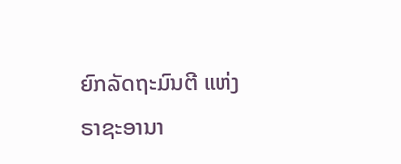ຍົກລັດຖະມົນຕີ ແຫ່ງຣາຊະອານາ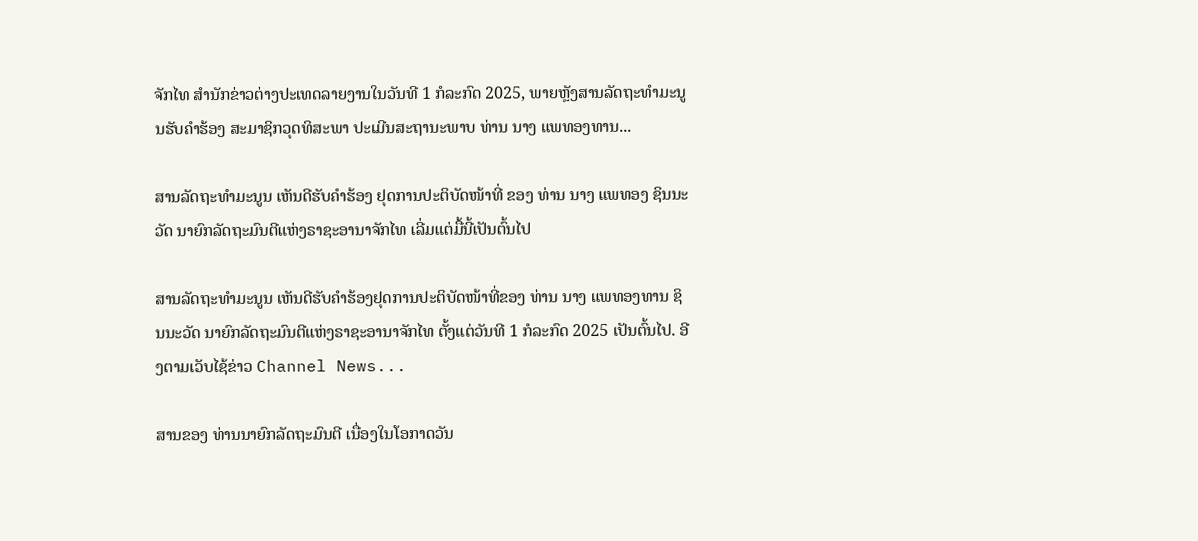ຈັກໄທ ສຳນັກຂ່າວຕ່າງປະເທດລາຍງານໃນວັນທີ 1 ກໍລະກົດ 2025, ພາຍຫຼັງສານລັດຖະທຳມະນູນຮັບຄຳຮ້ອງ ສະມາຊິກວຸດທິສະພາ ປະເມີນສະຖານະພາບ ທ່ານ ນາງ ແພທອງທານ...

ສານລັດຖະທຳມະນູນ ເຫັນດີຮັບຄຳຮ້ອງ ຢຸດການປະຕິບັດໜ້າທີ່ ຂອງ ທ່ານ ນາງ ແພທອງ ຊິນນະວັດ ນາຍົກລັດຖະມົນຕີແຫ່ງຣາຊະອານາຈັກໄທ ເລີ່ມແຕ່ມື້ນີ້ເປັນຕົ້ນໄປ

ສານລັດຖະທຳມະນູນ ເຫັນດີຮັບຄຳຮ້ອງຢຸດການປະຕິບັດໜ້າທີ່ຂອງ ທ່ານ ນາງ ແພທອງທານ ຊິນນະວັດ ນາຍົກລັດຖະມົນຕີແຫ່ງຣາຊະອານາຈັກໄທ ຕັ້ງແຕ່ວັນທີ 1 ກໍລະກົດ 2025 ເປັນຕົ້ນໄປ. ອີງຕາມເວັບໄຊ້ຂ່າວ Channel News...

ສານຂອງ ທ່ານນາຍົກລັດຖະມົນຕີ ເນື່ອງໃນໂອກາດວັນ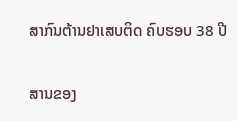ສາກົນຕ້ານຢາເສບຕິດ ຄົບຮອບ 38 ປີ

ສານຂອງ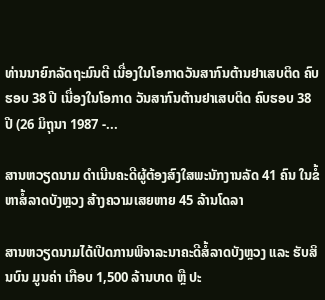ທ່ານນາຍົກລັດຖະມົນຕີ ເນື່ອງໃນໂອກາດວັນສາກົນຕ້ານຢາເສບຕິດ ຄົບຮອບ 38 ປີ ເນື່ອງໃນໂອກາດ ວັນສາກົນຕ້ານຢາເສບຕິດ ຄົບຮອບ 38 ປີ (26 ມິຖຸນາ 1987 -...

ສານຫວຽດນາມ ດຳເນີນຄະດີຜູ້ຕ້ອງສົງໃສພະນັກງານລັດ 41 ຄົນ ໃນຂໍ້ຫາສໍ້ລາດບັງຫຼວງ ສ້າງຄວາມເສຍຫາຍ 45 ລ້ານໂດລາ

ສານຫວຽດນາມໄດ້ເປີດການພິຈາລະນາຄະດີສໍ້ລາດບັງຫຼວງ ແລະ ຮັບສິນບົນ ມູນຄ່າ ເກືອບ 1,500 ລ້ານບາດ ຫຼື ປະ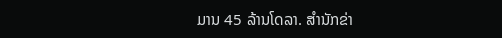ມານ 45 ລ້ານໂດລາ. ສຳນັກຂ່າ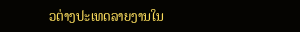ວຕ່າງປະເທດລາຍງານໃນ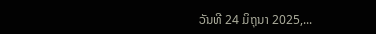ວັນທີ 24 ມິຖຸນາ 2025,...